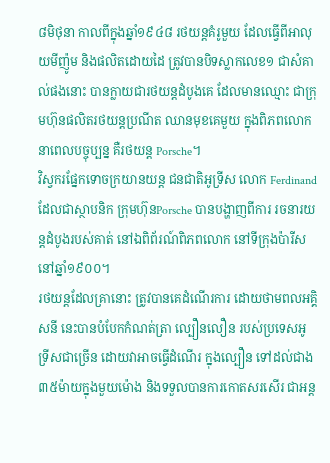៨មិថុនា កាលពីក្នុងឆ្នាំ១៩៤៨ រថយន្តគំរូមួយ ដែលធ្វើពីអាលុយមីញ៉ូម និងផលិតដោយដៃ ត្រូវបានបិទស្លាកលេខ១ ជាសំគាល់ផងនោះ បានក្លាយជារថយន្តដំបូងគេ ដែលមានឈ្មោះ ជាក្រុមហ៊ុនផលិតរថយន្តប្រណីត ឈានមុខគេមួយ ក្នុងពិភពលោក នាពេលបច្ចុប្បន្ន គឺរថយន្ត Porsche។
វិស្វករផ្នែកទោចក្រយានយន្ត ជនជាតិអូទ្រីស លោក Ferdinand ដែលជាស្ថាបនិក ក្រុមហ៊ុនPorsche បានបង្ហាញពីការ រចនារយន្តដំបូងរបស់គាត់ នៅឯពិព័រណ៍ពិភពលោក នៅទីក្រុងប៉ារីស នៅឆ្នាំ១៩០០។
រថយន្តដែលគ្រានោះ ត្រូវបានគេដំណើរការ ដោយថាមពលអគ្គិសនី នេះបានបំបែកកំណត់ត្រា ល្បឿនលឿន របស់ប្រទេសអូទ្រីសជាច្រើន ដោយវាអាចធ្វើដំណើរ ក្នុងល្បឿន ទៅដល់ជាង៣៥ម៉ាយក្នុងមួយម៉ោង និងទទួលបានការកោតសរសើរ ជាអន្ត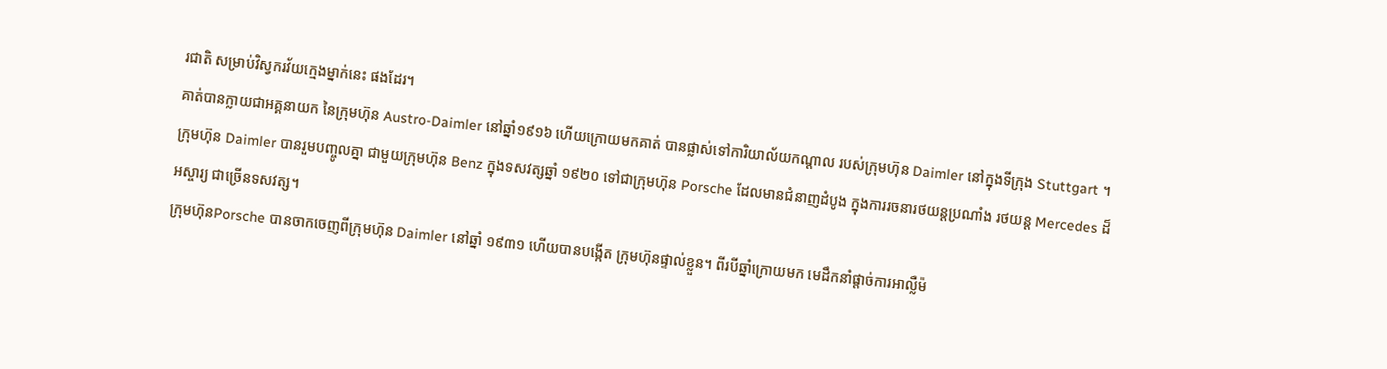រជាតិ សម្រាប់វិស្វករវ័យក្មេងម្នាក់នេះ ផងដែរ។
គាត់បានក្លាយជាអគ្គនាយក នៃក្រុមហ៊ុន Austro-Daimler នៅឆ្នាំ១៩១៦ ហើយក្រោយមកគាត់ បានផ្លាស់ទៅការិយាល័យកណ្តាល របស់ក្រុមហ៊ុន Daimler នៅក្នុងទីក្រុង Stuttgart ។ ក្រុមហ៊ុន Daimler បានរួមបញ្ចូលគ្នា ជាមួយក្រុមហ៊ុន Benz ក្នុងទសវត្សឆ្នាំ ១៩២០ ទៅជាក្រុមហ៊ុន Porsche ដែលមានជំនាញដំបូង ក្នុងការរចនារថយន្តប្រណាំង រថយន្ត Mercedes ដ៏អស្ចារ្យ ជាច្រើនទសវត្ស។
ក្រុមហ៊ុនPorsche បានចាកចេញពីក្រុមហ៊ុន Daimler នៅឆ្នាំ ១៩៣១ ហើយបានបង្កើត ក្រុមហ៊ុនផ្ទាល់ខ្លួន។ ពីរបីឆ្នាំក្រោយមក មេដឹកនាំផ្តាច់ការអាល្លឺម៉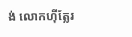ង់ លោកហ៊ីត្លែរ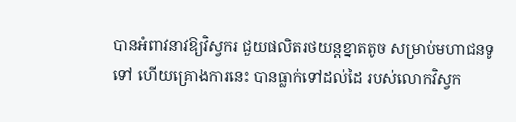បានអំពាវនាវឱ្យវិស្វករ ជួយផលិតរថយន្ដខ្នាតតូច សម្រាប់មហាជនទូទៅ ហើយគ្រោងការនេះ បានធ្លាក់ទៅដល់ដៃ របស់លោកវិស្វក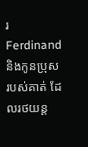រ Ferdinand និងកូនប្រុសរបស់គាត់ ដែលរថយន្ត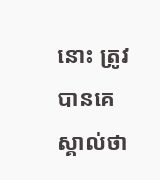នោះ ត្រូវបានគេស្គាល់ថា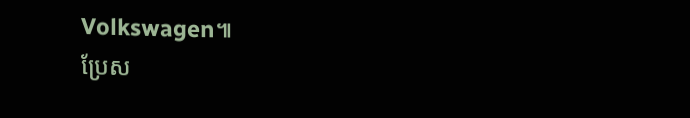Volkswagen៕
ប្រែស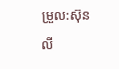ម្រួល:ស៊ុនលី